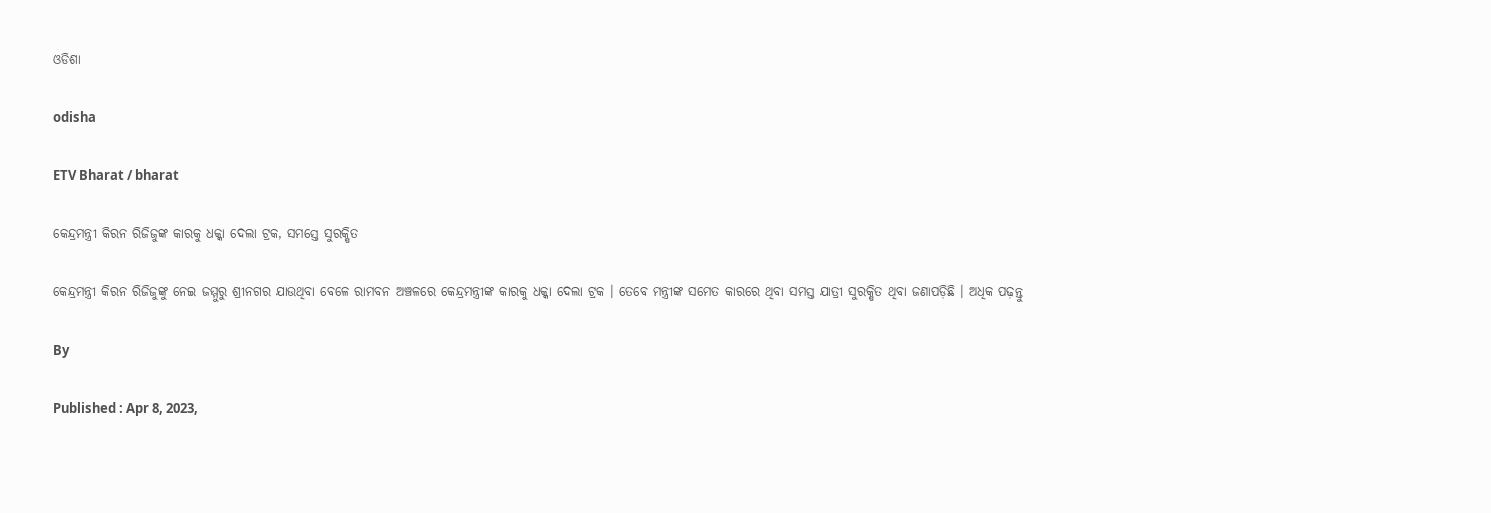ଓଡିଶା

odisha

ETV Bharat / bharat

କେନ୍ଦ୍ରମନ୍ତ୍ରୀ କିରନ ରିଜିଜୁଙ୍କ କାରକୁ ଧକ୍କା ଦେଲା ଟ୍ରକ, ସମସ୍ତେ ସୁରକ୍ଷିତ

କେନ୍ଦ୍ରମନ୍ତ୍ରୀ କିରନ ରିଜିଜୁଙ୍କୁ ନେଇ ଜମ୍ମୁରୁ ଶ୍ରୀନଗର ଯାଉଥିବା ବେଳେ ରାମବନ ଅଞ୍ଚଳରେ କେନ୍ଦ୍ରମନ୍ତ୍ରୀଙ୍କ କାରକୁ ଧକ୍କା ଦେଲା ଟ୍ରକ । ତେବେ ମନ୍ତ୍ରୀଙ୍କ ସମେତ କାରରେ ଥିବା ସମସ୍ତ ଯାତ୍ରୀ ସୁରକ୍ଷିତ ଥିବା ଜଣାପଡ଼ିଛି । ଅଧିକ ପଢ଼ନ୍ତୁ

By

Published : Apr 8, 2023,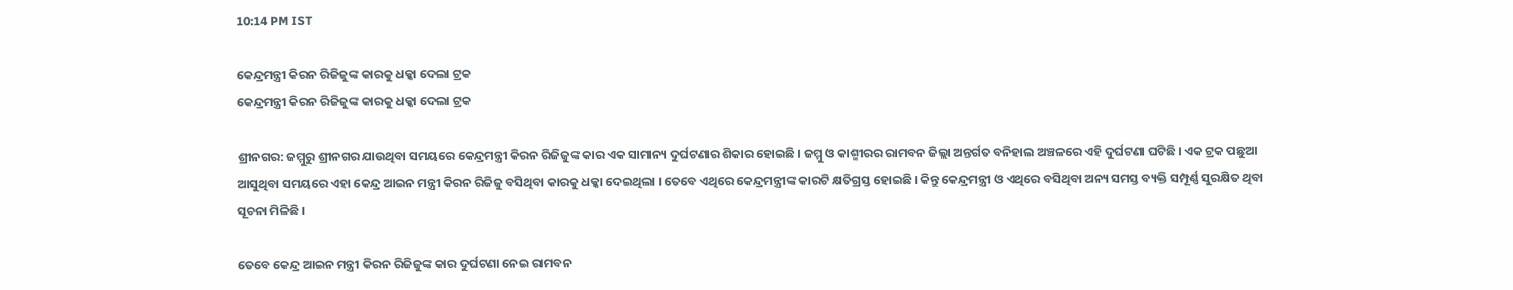10:14 PM IST

କେନ୍ଦ୍ରମନ୍ତ୍ରୀ କିରନ ରିଜିଜୁଙ୍କ କାରକୁ ଧକ୍କା ଦେଲା ଟ୍ରକ
କେନ୍ଦ୍ରମନ୍ତ୍ରୀ କିରନ ରିଜିଜୁଙ୍କ କାରକୁ ଧକ୍କା ଦେଲା ଟ୍ରକ

ଶ୍ରୀନଗର: ଜମ୍ମୁରୁ ଶ୍ରୀନଗର ଯାଉଥିବା ସମୟରେ କେନ୍ଦ୍ରମନ୍ତ୍ରୀ କିରନ ରିଜିଜୁଙ୍କ କାର ଏକ ସାମାନ୍ୟ ଦୁର୍ଘଟଣାର ଶିକାର ହୋଇଛି । ଜମ୍ମୁ ଓ କାଶ୍ମୀରର ରାମବନ ଜିଲ୍ଲା ଅନ୍ତର୍ଗତ ବନିହାଲ ଅଞ୍ଚଳରେ ଏହି ଦୁର୍ଘଟଣା ଘଟିଛି । ଏକ ଟ୍ରକ ପଛୁଆ ଆସୁଥିବା ସମୟରେ ଏହା କେନ୍ଦ୍ର ଆଇନ ମନ୍ତ୍ରୀ କିରନ ରିଜିଜୁ ବସିଥିବା କାରକୁ ଧକ୍କା ଦେଇଥିଲା । ତେବେ ଏଥିରେ କେନ୍ଦ୍ରମନ୍ତ୍ରୀଙ୍କ କାରଟି କ୍ଷତିଗ୍ରସ୍ତ ହୋଇଛି । କିନ୍ତୁ କେନ୍ଦ୍ରମନ୍ତ୍ରୀ ଓ ଏଥିରେ ବସିଥିବା ଅନ୍ୟ ସମସ୍ତ ବ୍ୟକ୍ତି ସମ୍ପୂର୍ଣ୍ଣ ସୁରକ୍ଷିତ ଥିବା ସୂଚନା ମିଳିଛି ।

ତେବେ କେନ୍ଦ୍ର ଆଇନ ମନ୍ତ୍ରୀ କିରନ ରିଜିଜୁଙ୍କ କାର ଦୁର୍ଘଟଣା ନେଇ ରାମବନ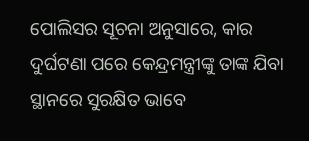ପୋଲିସର ସୂଚନା ଅନୁସାରେ, କାର ଦୁର୍ଘଟଣା ପରେ କେନ୍ଦ୍ରମନ୍ତ୍ରୀଙ୍କୁ ତାଙ୍କ ଯିବା ସ୍ଥାନରେ ସୁରକ୍ଷିତ ଭାବେ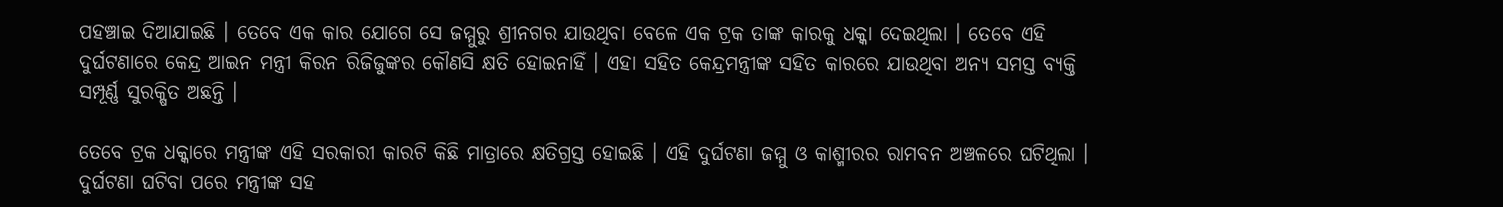ପହଞ୍ଚାଇ ଦିଆଯାଇଛି । ତେବେ ଏକ କାର ଯୋଗେ ସେ ଜମ୍ମୁରୁ ଶ୍ରୀନଗର ଯାଉଥିବା ବେଳେ ଏକ ଟ୍ରକ ତାଙ୍କ କାରକୁ ଧକ୍କା ଦେଇଥିଲା । ତେବେ ଏହି ଦୁର୍ଘଟଣାରେ କେନ୍ଦ୍ର ଆଇନ ମନ୍ତ୍ରୀ କିରନ ରିଜିଜୁଙ୍କର କୌଣସି କ୍ଷତି ହୋଇନାହିଁ । ଏହା ସହିତ କେନ୍ଦ୍ରମନ୍ତ୍ରୀଙ୍କ ସହିତ କାରରେ ଯାଉଥିବା ଅନ୍ୟ ସମସ୍ତ ବ୍ୟକ୍ତି ସମ୍ପୂର୍ଣ୍ଣ ସୁରକ୍ଷିତ ଅଛନ୍ତି ।

ତେବେ ଟ୍ରକ ଧକ୍କାରେ ମନ୍ତ୍ରୀଙ୍କ ଏହି ସରକାରୀ କାରଟି କିଛି ମାତ୍ରାରେ କ୍ଷତିଗ୍ରସ୍ତ ହୋଇଛି । ଏହି ଦୁର୍ଘଟଣା ଜମ୍ମୁ ଓ କାଶ୍ମୀରର ରାମବନ ଅଞ୍ଚଳରେ ଘଟିଥିଲା । ଦୁର୍ଘଟଣା ଘଟିବା ପରେ ମନ୍ତ୍ରୀଙ୍କ ସହ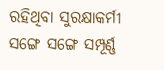ରହିଥିବା ସୁରକ୍ଷାକର୍ମୀ ସଙ୍ଗେ ସଙ୍ଗେ ସମ୍ପୂର୍ଣ୍ଣ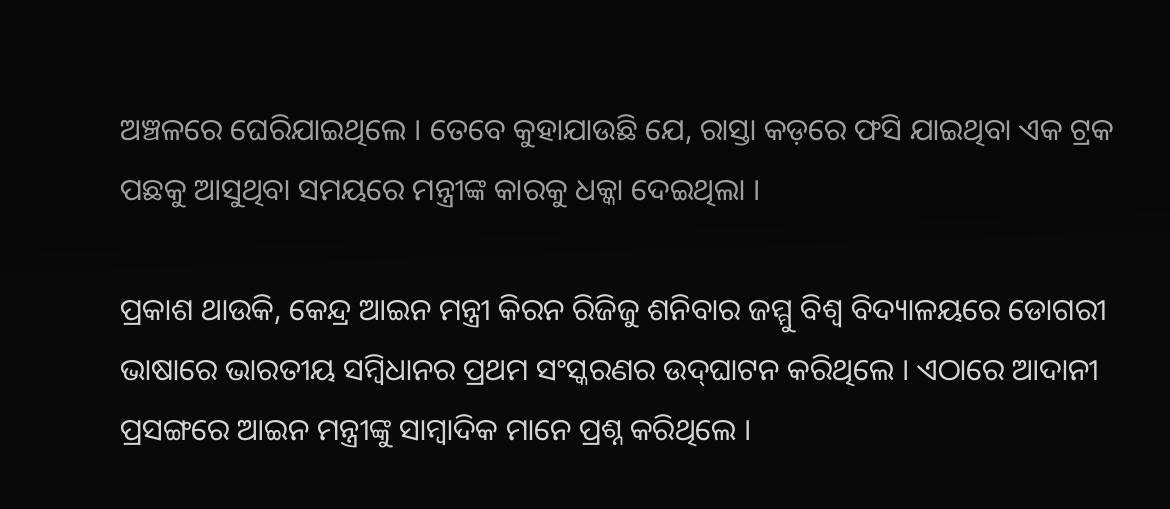ଅଞ୍ଚଳରେ ଘେରିଯାଇଥିଲେ । ତେବେ କୁହାଯାଉଛି ଯେ, ରାସ୍ତା କଡ଼ରେ ଫସି ଯାଇଥିବା ଏକ ଟ୍ରକ ପଛକୁ ଆସୁଥିବା ସମୟରେ ମନ୍ତ୍ରୀଙ୍କ କାରକୁ ଧକ୍କା ଦେଇଥିଲା ।

ପ୍ରକାଶ ଥାଉକି, କେନ୍ଦ୍ର ଆଇନ ମନ୍ତ୍ରୀ କିରନ ରିଜିଜୁ ଶନିବାର ଜମ୍ମୁ ବିଶ୍ବ ବିଦ୍ୟାଳୟରେ ଡୋଗରୀ ଭାଷାରେ ଭାରତୀୟ ସମ୍ବିଧାନର ପ୍ରଥମ ସଂସ୍କରଣର ଉଦ୍‌ଘାଟନ କରିଥିଲେ । ଏଠାରେ ଆଦାନୀ ପ୍ରସଙ୍ଗରେ ଆଇନ ମନ୍ତ୍ରୀଙ୍କୁ ସାମ୍ବାଦିକ ମାନେ ପ୍ରଶ୍ନ କରିଥିଲେ ।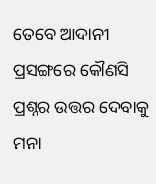ତେବେ ଆଦାନୀ ପ୍ରସଙ୍ଗରେ କୌଣସି ପ୍ରଶ୍ନର ଉତ୍ତର ଦେବାକୁ ମନା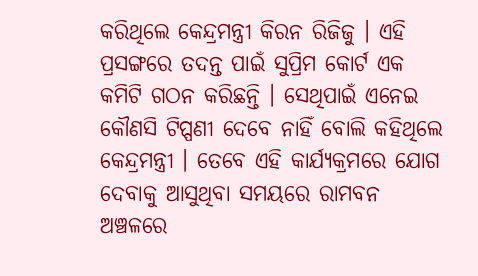କରିଥିଲେ କେନ୍ଦ୍ରମନ୍ତ୍ରୀ କିରନ ରିଜିଜୁ । ଏହି ପ୍ରସଙ୍ଗରେ ତଦନ୍ତ ପାଇଁ ସୁପ୍ରିମ କୋର୍ଟ ଏକ କମିଟି ଗଠନ କରିଛନ୍ତି । ସେଥିପାଇଁ ଏନେଇ କୌଣସି ଟିପ୍ପଣୀ ଦେବେ ନାହିଁ ବୋଲି କହିଥିଲେ କେନ୍ଦ୍ରମନ୍ତ୍ରୀ । ତେବେ ଏହି କାର୍ଯ୍ୟକ୍ରମରେ ଯୋଗ ଦେବାକୁ ଆସୁଥିବା ସମୟରେ ରାମବନ ଅଞ୍ଚଳରେ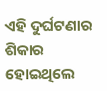ଏହି ଦୁର୍ଘଟଣାର ଶିକାର ହୋଇଥିଲେ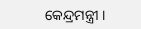କେନ୍ଦ୍ରମନ୍ତ୍ରୀ ।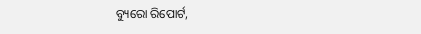ବ୍ୟୁରୋ ରିପୋର୍ଟ,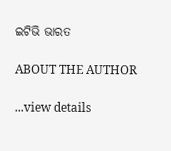ଇଟିଭି ଭାରତ

ABOUT THE AUTHOR

...view details